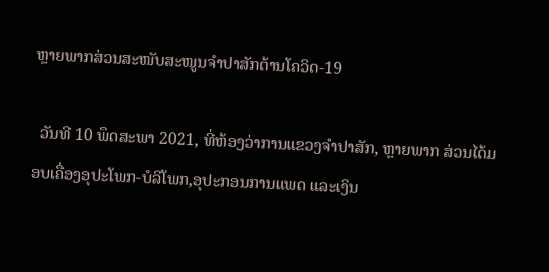ຫຼາຍພາກສ່ວນສະໜັບສະໜູນຈຳປາສັກຕ້ານໂຄວິດ-19

  ວັນທີ 10 ພຶດສະພາ 2021, ທີ່ຫ້ອງວ່າການແຂວງຈຳປາສັກ, ຫຼາຍພາກ ສ່ວນໄດ້ມອບເຄື່ອງອຸປະໂພກ-ບໍລິໂພກ,ອຸປະກອນການແພດ ແລະເງິນ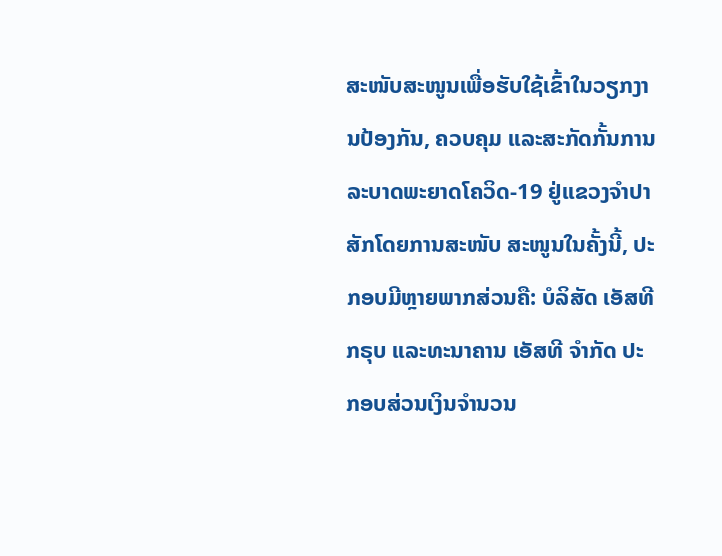ສະໜັບສະໜູນເພື່ອຮັບໃຊ້ເຂົ້າໃນວຽກງານປ້ອງກັນ, ຄວບຄຸມ ແລະສະກັດກັ້ນການລະບາດພະຍາດໂຄວິດ-19 ຢູ່ແຂວງຈຳປາ ສັກໂດຍການສະໜັບ ສະໜູນໃນຄັ້ງນີ້, ປະກອບມີຫຼາຍພາກສ່ວນຄື: ບໍລິສັດ ເອັສທີ ກຣຸບ ແລະທະນາຄານ ເອັສທີ ຈຳກັດ ປະກອບສ່ວນເງິນຈຳນວນ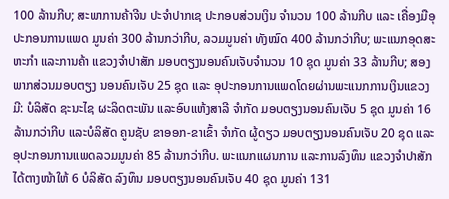100 ລ້ານກີບ; ສະພາການຄ້າຈີນ ປະຈຳປາກເຊ ປະກອບສ່ວນເງິນ ຈຳນວນ 100 ລ້ານກີບ ແລະ ເຄື່ອງມືອຸປະກອນການແພດ ມູນຄ່າ 300 ລ້ານກວ່າກີບ, ລວມມູນຄ່າ ທັງໝົດ 400 ລ້ານກວ່າກີບ; ພະແນກອຸດສະຫະກຳ ແລະການຄ້າ ແຂວງຈຳປາສັກ ມອບຕຽງນອນຄົນເຈັບຈຳນວນ 10 ຊຸດ ມູນຄ່າ 33 ລ້ານກີບ; ສອງພາກສ່ວນມອບຕຽງ ນອນຄົນເຈັບ 25 ຊຸດ ແລະ ອຸປະກອນການແພດໂດຍຜ່ານພະແນກການເງິນແຂວງມີ: ບໍລິສັດ ຊະນະໄຊ ຜະລິດຕະພັນ ແລະອົບແຫ້ງສາລີ ຈຳກັດ ມອບຕຽງນອນຄົນເຈັບ 5 ຊຸດ ມູນຄ່າ 16 ລ້ານກວ່າກີບ ແລະບໍລິສັດ ຄູນຊັບ ຂາອອກ-ຂາເຂົ້າ ຈຳກັດ ຜູ້ດຽວ ມອບຕຽງນອນຄົນເຈັບ 20 ຊຸດ ແລະອຸປະກອນການແພດລວມມູນຄ່າ 85 ລ້ານກວ່າກີບ. ພະແນກແຜນການ ແລະການລົງທຶນ ແຂວງຈຳປາສັກ ໄດ້ຕາງໜ້າໃຫ້ 6 ບໍລິສັດ ລົງທຶນ ມອບຕຽງນອນຄົນເຈັບ 40 ຊຸດ ມູນຄ່າ 131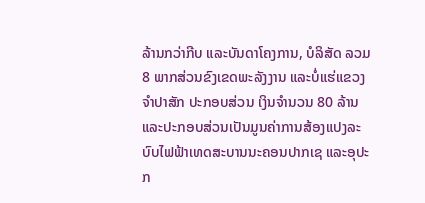ລ້ານກວ່າກີບ ແລະບັນດາໂຄງການ, ບໍລິສັດ ລວມ 8 ພາກສ່ວນຂົງເຂດພະລັງງານ ແລະບໍ່ແຮ່ແຂວງຈຳປາສັກ ປະກອບສ່ວນ ເງິນຈຳນວນ 80 ລ້ານ ແລະປະກອບສ່ວນເປັນມູນຄ່າການສ້ອງແປງລະບົບໄຟຟ້າເທດສະບານນະຄອນປາກເຊ ແລະອຸປະກ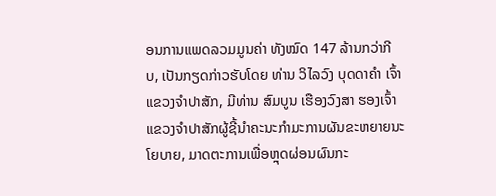ອນການແພດລວມມູນຄ່າ ທັງໝົດ 147 ລ້ານກວ່າກີບ, ເປັນກຽດກ່າວຮັບໂດຍ ທ່ານ ວິໄລວົງ ບຸດດາຄຳ ເຈົ້າແຂວງຈຳປາສັກ, ມີທ່ານ ສົມບູນ ເຮືອງວົງສາ ຮອງເຈົ້າແຂວງຈຳປາສັກຜູ້ຊີ້ນຳຄະນະກຳມະການຜັນຂະຫຍາຍນະໂຍບາຍ, ມາດຕະການເພື່ອຫຼຸດຜ່ອນຜົນກະ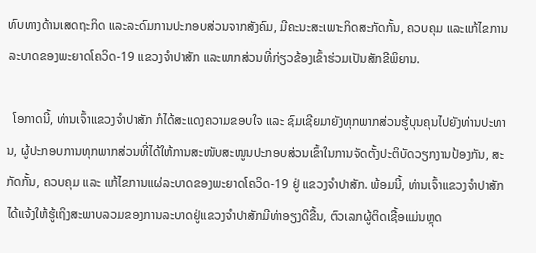ທົບທາງດ້ານເສດຖະກິດ ແລະລະດົມການປະກອບສ່ວນຈາກສັງຄົມ, ມີຄະນະສະເພາະກິດສະກັດກັ້ນ, ຄວບຄຸມ ແລະແກ້ໄຂການລະບາດຂອງພະຍາດໂຄວິດ-19 ແຂວງຈຳປາສັກ ແລະພາກສ່ວນທີ່ກ່ຽວຂ້ອງເຂົ້າຮ່ວມເປັນສັກຂີພິຍານ.

  ໂອກາດນີ້, ທ່ານເຈົ້າແຂວງຈຳປາສັກ ກໍໄດ້ສະແດງຄວາມຂອບໃຈ ແລະ ຊົມເຊີຍມາຍັງທຸກພາກສ່ວນຮູ້ບຸນຄຸນໄປຍັງທ່ານປະທານ, ຜູ້ປະກອບການທຸກພາກສ່ວນທີ່ໄດ້ໃຫ້ການສະໜັບສະໜູນປະກອບສ່ວນເຂົ້າໃນການຈັດຕັ້ງປະຕິບັດວຽກງານປ້ອງກັນ, ສະກັດກັ້ນ, ຄວບຄຸມ ແລະ ແກ້ໄຂການແຜ່ລະບາດຂອງພະຍາດໂຄວິດ-19 ຢູ່ ແຂວງຈຳປາສັກ. ພ້ອມນີ້, ທ່ານເຈົ້າແຂວງຈຳປາສັກ ໄດ້ແຈ້ງໃຫ້ຮູ້ເຖິງສະພາບລວມຂອງການລະບາດຢູ່ແຂວງຈຳປາສັກມີທ່າອຽງດີຂື້ນ, ຕົວເລກຜູ້ຕິດເຊື້ອແມ່ນຫຼຸດ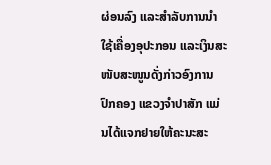ຜ່ອນລົງ ແລະສຳລັບການນໍາໃຊ້ເຄື່ອງອຸປະກອນ ແລະເງິນສະໜັບສະໜູນດັ່ງກ່າວອົງການປົກຄອງ ແຂວງຈຳປາສັກ ແມ່ນໄດ້ແຈກຢາຍໃຫ້ຄະນະສະ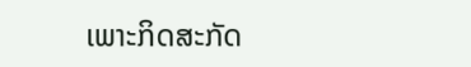ເພາະກິດສະກັດ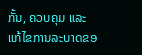ກັ້ນ, ຄວບຄຸມ ແລະ ແກ້ໄຂການລະບາດຂອ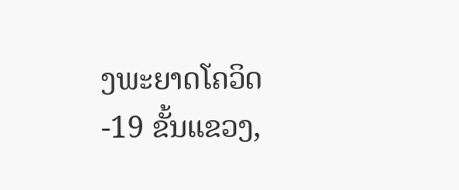ງພະຍາດໂຄວິດ-19 ຂັ້ນແຂວງ,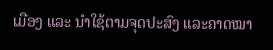ເມືອງ ແລະ ນຳໃຊ້ຕາມຈຸດປະສົງ ແລະຄາດໝາ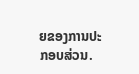ຍຂອງການປະກອບສ່ວນ.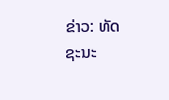ຂ່າວ: ທັດຊະນະ